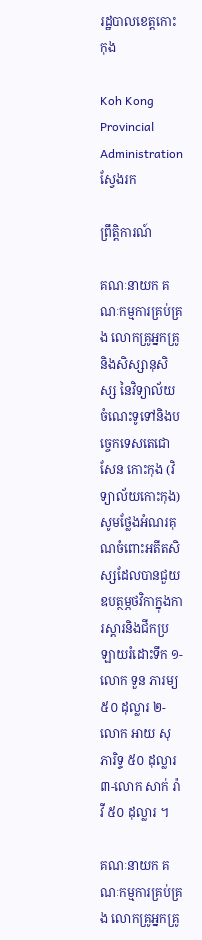រដ្ឋបាលខេត្តកោះកុង

Koh Kong Provincial Administration
ស្វែងរក

ព្រឹត្តិការណ៍

គណៈនាយក គណៈកម្មការគ្រប់គ្រង លោកគ្រូអ្នកគ្រូ និងសិស្សានុសិស្ស នៃវិទ្យាល័យចំណេះទូទៅនិងបច្ចេកទេសតេជោសែន កោះកុង (វិទ្យាល័យកោះកុង) សូមថ្លែងអំណរគុណចំពោះអតីតសិស្សដែលបានជួយឧបត្ថម្ភថវិកាក្នុងការស្ដារនិងជីកប្រឡាយរំដោះទឹក ១-លោក ទួន ភារម្យ ៥០ ដុល្លារ ២-លោក អាយ សុភារិទ្ទ ៥០ ដុល្លារ ៣-លោក សាក់ រ៉ាវី ៥០ ដុល្លារ ។

គណៈនាយក គណៈកម្មការគ្រប់គ្រង លោកគ្រូអ្នកគ្រូ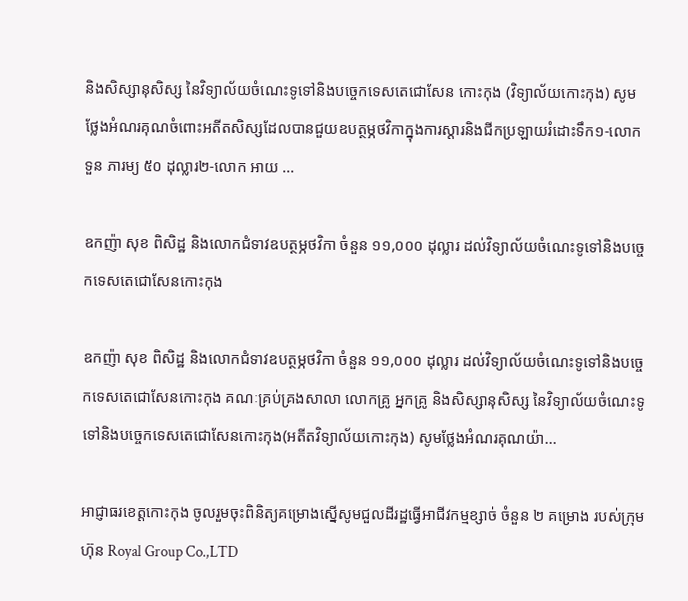និងសិស្សានុសិស្ស នៃវិទ្យាល័យចំណេះទូទៅនិងបច្ចេកទេសតេជោសែន កោះកុង (វិទ្យាល័យកោះកុង) សូមថ្លែងអំណរគុណចំពោះអតីតសិស្សដែលបានជួយឧបត្ថម្ភថវិកាក្នុងការស្ដារនិងជីកប្រឡាយរំដោះទឹក១-លោក ទួន ភារម្យ ៥០ ដុល្លារ២-លោក អាយ ...

ឧកញ៉ា សុខ ពិសិដ្ឋ និងលោកជំទាវឧបត្ថម្ភថវិកា ចំនួន ១១,០០០ ដុល្លារ ដល់វិទ្យាល័យចំណេះទូទៅនិងបច្ចេកទេសតេជោសែនកោះកុង

ឧកញ៉ា សុខ ពិសិដ្ឋ និងលោកជំទាវឧបត្ថម្ភថវិកា ចំនួន ១១,០០០ ដុល្លារ ដល់វិទ្យាល័យចំណេះទូទៅនិងបច្ចេកទេសតេជោសែនកោះកុង គណៈគ្រប់គ្រងសាលា លោកគ្រូ អ្នកគ្រូ និងសិស្សានុសិស្ស នៃវិទ្យាល័យចំណេះទូទៅនិងបច្ចេកទេសតេជោសែនកោះកុង(អតីតវិទ្យាល័យកោះកុង) សូមថ្លែងអំណរគុណយ៉ា...

អាជ្ញាធរខេត្តកោះកុង ចូលរួមចុះពិនិត្យគម្រោងស្នើសូមជួលដីរដ្ឋធ្វើអាជីវកម្មខ្សាច់ ចំនួន ២ គម្រោង របស់ក្រុមហ៊ុន Royal Group Co.,LTD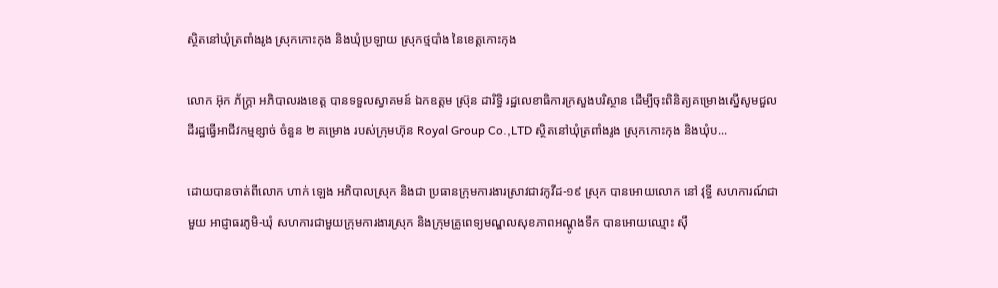ស្ថិតនៅឃុំត្រពាំងរូង ស្រុកកោះកុង និងឃុំប្រឡាយ ស្រុកថ្មបាំង នៃខេត្តកោះកុង

លោក អ៊ុក ភ័ក្ត្រា អភិបាលរងខេត្ត បានទទួលស្វាគមន៍ ឯកឧត្តម ស្រ៊ុន ដារិទ្ធិ រដ្ឋលេខាធិការក្រសួងបរិស្ថាន ដើម្បីចុះពិនិត្យគម្រោងស្នើសូមជួលដីរដ្ឋធ្វើអាជីវកម្មខ្សាច់ ចំនួន ២ គម្រោង របស់ក្រុមហ៊ុន Royal Group Co.,LTD ស្ថិតនៅឃុំត្រពាំងរូង ស្រុកកោះកុង និងឃុំប...

ដោយបានចាត់ពីលោក ហាក់ ឡេង អភិបាលស្រុក និងជា ប្រធានក្រុមការងារស្រាវជាវកូវីដ-១៩ ស្រុក បានអោយលោក នៅ វុទ្ធី សហការណ៍ជាមួយ អាជ្ញាធរភូមិ-ឃុំ សហការជាមួយក្រុមការងារស្រុក និងក្រុមគ្រូពេទ្យមណ្ឌលសុខភាពអណ្តូងទឹក បានអោយឈ្មោះ ស៊ឹ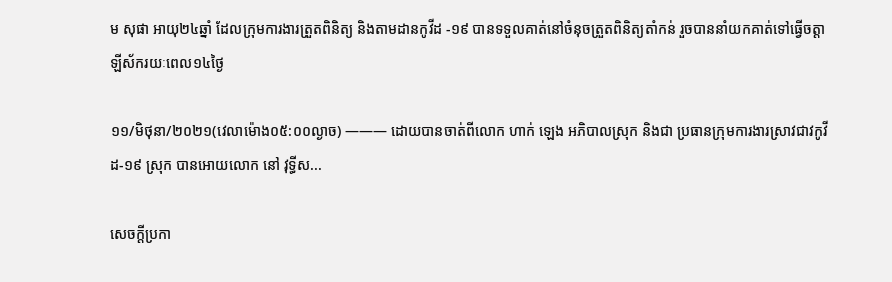ម សុផា អាយុ២៤ឆ្នាំ ដែលក្រុមការងារត្រួតពិនិត្យ និងតាមដានកូវីដ -១៩ បានទទួលគាត់នៅចំនុចត្រួតពិនិត្យតាំកន់ រួចបាននាំយកគាត់ទៅធ្វើចត្តាឡីស័ករយៈពេល១៤ថ្ងៃ

១១/មិថុនា/២០២១(វេលាម៉ោង០៥:០០ល្ងាច) ——— ដោយបានចាត់ពីលោក ហាក់ ឡេង អភិបាលស្រុក និងជា ប្រធានក្រុមការងារស្រាវជាវកូវីដ-១៩ ស្រុក បានអោយលោក នៅ វុទ្ធីស...

សេចក្តីប្រកា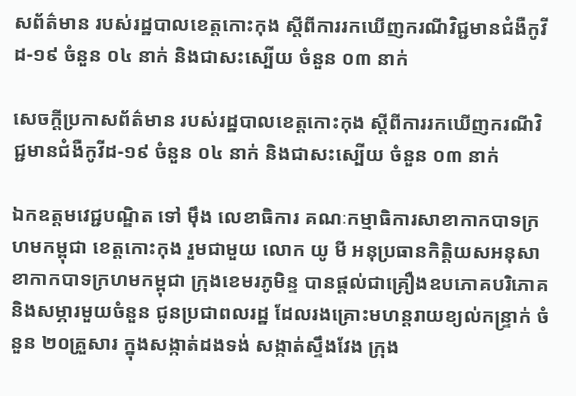សព័ត៌មាន របស់រដ្ឋបាលខេត្តកោះកុង ស្តីពីការរកឃើញករណីវិជ្ជមានជំងឺកូវីដ-១៩ ចំនួន ០៤ នាក់ និងជាសះស្បើយ ចំនួន ០៣ នាក់

សេចក្តីប្រកាសព័ត៌មាន របស់រដ្ឋបាលខេត្តកោះកុង ស្តីពីការរកឃើញករណីវិជ្ជមានជំងឺកូវីដ-១៩ ចំនួន ០៤ នាក់ និងជាសះស្បើយ ចំនួន ០៣ នាក់

ឯកឧត្តមវេជ្ជបណ្ឌិត ទៅ ម៉ឹង លេខាធិការ គណៈកម្មាធិការសាខាកាកបាទក្រហមកម្ពុជា ខេត្តកោះកុង រួមជាមួយ លោក យូ មី អនុប្រធានកិត្តិយសអនុសាខាកាកបាទក្រហមកម្ពុជា ក្រុងខេមរភូមិន្ទ បានផ្តល់ជាគ្រឿងឧបភោគបរិភោគ និងសម្ភារមួយចំនួន ជូនប្រជាពលរដ្ឋ ដែលរងគ្រោះមហន្តរាយខ្យល់កន្រ្ទាក់ ចំនួន ២០គ្រួសារ ក្នុងសង្កាត់ដងទង់ សង្កាត់ស្ទឹងវែង ក្រុង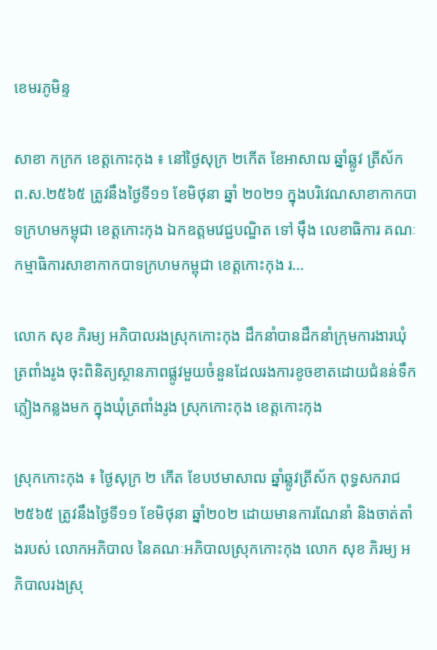ខេមរភូមិន្ទ

សាខា កក្រក ខេត្តកោះកុង ៖ នៅថ្ងៃសុក្រ ២កើត ខែអាសាឍ ឆ្នាំឆ្លូវ ត្រីស័ក ព.ស.២៥៦៥ ត្រូវនឹងថ្ងៃទី១១ ខែមិថុនា ឆ្នាំ ២០២១ ក្នុងបរិវេណសាខាកាកបាទក្រហមកម្ពុជា ខេត្តកោះកុង ឯកឧត្តមវេជ្ជបណ្ឌិត ទៅ ម៉ឹង លេខាធិការ គណៈកម្មាធិការសាខាកាកបាទក្រហមកម្ពុជា ខេត្តកោះកុង រ...

លោក សុខ ភិរម្យ អភិបាលរងស្រុកកោះកុង ដឹកនាំបានដឹកនាំក្រុមការងារឃុំត្រពាំងរូង ចុះពិនិត្យស្ថានភាពផ្លូវមួយចំនួនដែលរងការខូចខាតដោយជំនន់ទឹកភ្លៀងកន្លងមក ក្នុងឃុំត្រពាំងរូង ស្រុកកោះកុង ខេត្តកោះកុង

ស្រុកកោះកុង ៖ ថ្ងៃសុក្រ ២ កើត ខែបឋមាសាឍ ឆ្នាំឆ្លូវត្រីស័ក ពុទ្ធសករាជ ២៥៦៥ ត្រូវនឹងថ្ងៃទី១១ ខែមិថុនា ឆ្នាំ២០២ ដោយមានការណែនាំ និងចាត់តាំងរបស់ លោកអភិបាល នៃគណៈអភិបាលស្រុកកោះកុង លោក សុខ ភិរម្យ អភិបាលរងស្រុ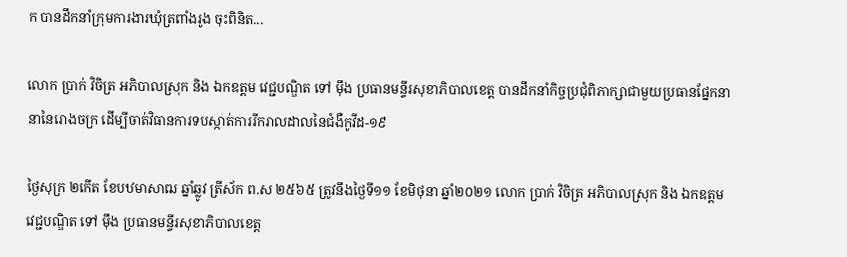ក បានដឹកនាំក្រុមការងារឃុំត្រពាំងរូង ចុះពិនិត...

លោក ប្រាក់ វិចិត្រ អភិបាលស្រុក និង ឯកឧត្តម វេជ្ជបណ្ឌិត ទៅ ម៉ឹង ប្រធានមន្ទីរសុខាភិបាលខេត្ត បានដឹកនាំកិច្ចប្រជុំពិភាក្សាជាមួយប្រធានផ្នែកនានានៃរោងចក្រ ដើម្បីចាត់វិធានការទបស្កាត់ការរីករាលដាលនៃជំងឺកូវីដ-១៩

ថ្ងៃសុក្រ ២កើត ខែបឋមាសាឍ ឆ្នាំឆ្លូវ ត្រីស័ក ព.ស ២៥៦៥ ត្រូវនឹងថ្ងៃទី១១ ខែមិថុនា ឆ្នាំ២០២១ លោក ប្រាក់ វិចិត្រ អភិបាលស្រុក និង ឯកឧត្តម វេជ្ជបណ្ឌិត ទៅ ម៉ឹង ប្រធានមន្ទីរសុខាភិបាលខេត្ត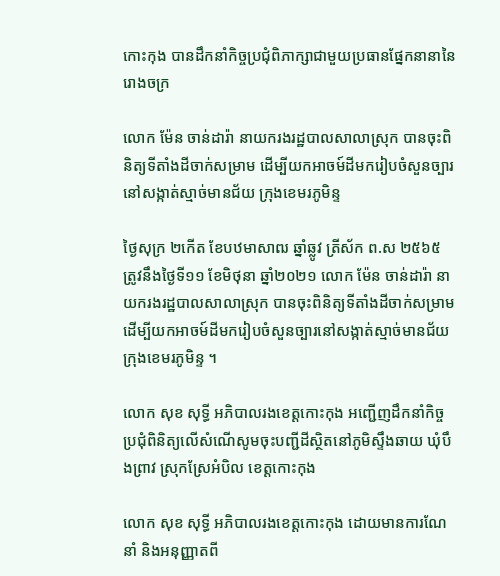កោះកុង បានដឹកនាំកិច្ចប្រជុំពិភាក្សាជាមួយប្រធានផ្នែកនានានៃរោងចក្រ

លោក ម៉ែន ចាន់ដារ៉ា នាយករងរដ្ឋបាលសាលាស្រុក បានចុះពិនិត្យទីតាំងដីចាក់សម្រាម ដើម្បីយកឣាចម៍ដីមករៀបចំសួនច្បារនៅសង្កាត់ស្មាច់មានជ័យ ក្រុងខេមរភូមិន្ទ

ថ្ងៃសុក្រ ២កើត ខែបឋមាសាឍ ឆ្នាំឆ្លូវ ត្រីស័ក ព.ស ២៥៦៥ ត្រូវនឹងថ្ងៃទី១១ ខែមិថុនា ឆ្នាំ២០២១ លោក ម៉ែន ចាន់ដារ៉ា នាយករងរដ្ឋបាលសាលាស្រុក បានចុះពិនិត្យទីតាំងដីចាក់សម្រាម ដើម្បីយកឣាចម៍ដីមករៀបចំសួនច្បារនៅសង្កាត់ស្មាច់មានជ័យ ក្រុងខេមរភូមិន្ទ ។

លោក សុខ សុទ្ធី អភិបាលរងខេត្តកោះកុង អញ្ជើញដឹកនាំកិច្ចប្រជុំពិនិត្យលើសំណើសូមចុះបញ្ជីដីស្ថិតនៅភូមិស្ទឹងឆាយ ឃុំបឹងព្រាវ ស្រុកស្រែអំបិល ខេត្តកោះកុង

លោក សុខ សុទ្ធី អភិបាលរងខេត្តកោះកុង ដោយមានការណែនាំ និងអនុញ្ញាតពី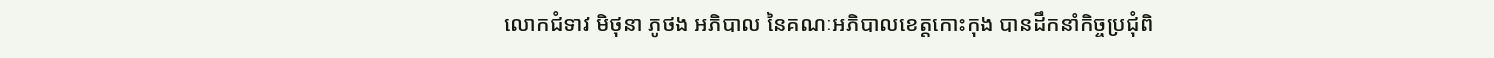លោកជំទាវ មិថុនា ភូថង អភិបាល នៃគណៈអភិបាលខេត្តកោះកុង បានដឹកនាំកិច្ចប្រជុំពិ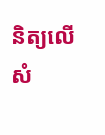និត្យលើសំ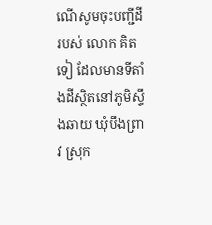ណើសូមចុះបញ្ជីដីរបស់ លោក គិត ទៀ ដែលមានទីតាំងដីស្ថិតនៅភូមិស្ទឹងឆាយ ឃុំបឹងព្រាវ ស្រុក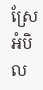ស្រែអំបិល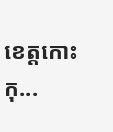ខេត្តកោះកុ...